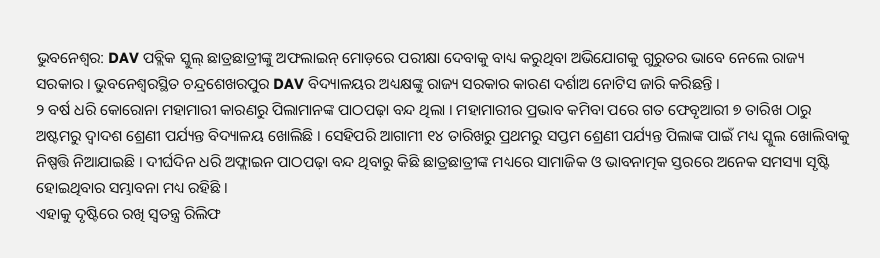ଭୁବନେଶ୍ୱର: DAV ପବ୍ଲିକ ସ୍କୁଲ୍ ଛାତ୍ରଛାତ୍ରୀଙ୍କୁ ଅଫଲାଇନ୍ ମୋଡ଼ରେ ପରୀକ୍ଷା ଦେବାକୁ ବାଧ୍ୟ କରୁଥିବା ଅଭିଯୋଗକୁ ଗୁରୁତର ଭାବେ ନେଲେ ରାଜ୍ୟ ସରକାର । ଭୁବନେଶ୍ୱରସ୍ଥିତ ଚନ୍ଦ୍ରଶେଖରପୁର DAV ବିଦ୍ୟାଳୟର ଅଧ୍ୟକ୍ଷଙ୍କୁ ରାଜ୍ୟ ସରକାର କାରଣ ଦର୍ଶାଅ ନୋଟିସ ଜାରି କରିଛନ୍ତି ।
୨ ବର୍ଷ ଧରି କୋରୋନା ମହାମାରୀ କାରଣରୁ ପିଲାମାନଙ୍କ ପାଠପଢ଼ା ବନ୍ଦ ଥିଲା । ମହାମାରୀର ପ୍ରଭାବ କମିବା ପରେ ଗତ ଫେବୃଆରୀ ୭ ତାରିଖ ଠାରୁ ଅଷ୍ଟମରୁ ଦ୍ବାଦଶ ଶ୍ରେଣୀ ପର୍ଯ୍ୟନ୍ତ ବିଦ୍ୟାଳୟ ଖୋଲିଛି । ସେହିପରି ଆଗାମୀ ୧୪ ତାରିଖରୁ ପ୍ରଥମରୁ ସପ୍ତମ ଶ୍ରେଣୀ ପର୍ଯ୍ୟନ୍ତ ପିଲାଙ୍କ ପାଇଁ ମଧ୍ୟ ସ୍କୁଲ ଖୋଲିବାକୁ ନିଷ୍ପତ୍ତି ନିଆଯାଇଛି । ଦୀର୍ଘଦିନ ଧରି ଅଫ୍ଲାଇନ ପାଠପଢ଼ା ବନ୍ଦ ଥିବାରୁ କିଛି ଛାତ୍ରଛାତ୍ରୀଙ୍କ ମଧ୍ୟରେ ସାମାଜିକ ଓ ଭାବନାତ୍ମକ ସ୍ତରରେ ଅନେକ ସମସ୍ୟା ସୃଷ୍ଟି ହୋଇଥିବାର ସମ୍ଭାବନା ମଧ୍ୟ ରହିଛି ।
ଏହାକୁ ଦୃଷ୍ଟିରେ ରଖି ସ୍ଵତନ୍ତ୍ର ରିଲିଫ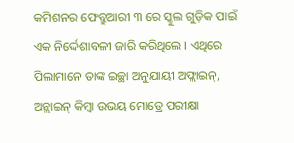କମିଶନର ଫେବ୍ରୁଆରୀ ୩ ରେ ସ୍କୁଲ ଗୁଡ଼ିକ ପାଇଁ ଏକ ନିର୍ଦ୍ଦେଶାବଳୀ ଜାରି କରିଥିଲେ । ଏଥିରେ ପିଲାମାନେ ତାଙ୍କ ଇଚ୍ଛା ଅନୁଯାୟୀ ଅଫ୍ଲାଇନ୍, ଅନ୍ଲାଇନ୍ କିମ୍ବା ଉଭୟ ମୋଡ୍ରେ ପରୀକ୍ଷା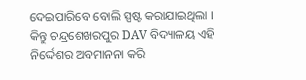ଦେଇପାରିବେ ବୋଲି ସ୍ପଷ୍ଟ କରାଯାଇଥିଲା ।
କିନ୍ତୁ ଚନ୍ଦ୍ରଶେଖରପୁର DAV ବିଦ୍ୟାଳୟ ଏହି ନିର୍ଦ୍ଦେଶର ଅବମାନନା କରି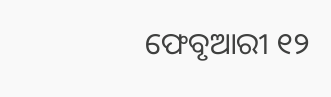ଫେବୃଆରୀ ୧୨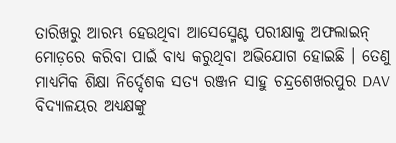ତାରିଖରୁ ଆରମ୍ଭ ହେଉଥିବା ଆସେସ୍ମେଣ୍ଟ ପରୀକ୍ଷାକୁ ଅଫଲାଇନ୍ ମୋଡ଼ରେ କରିବା ପାଇଁ ବାଧ୍ୟ କରୁଥିବା ଅଭିଯୋଗ ହୋଇଛି । ତେଣୁ ମାଧ୍ୟମିକ ଶିକ୍ଷା ନିର୍ଦ୍ଦେଶକ ସତ୍ୟ ରଞ୍ଜନ ସାହୁ ଚନ୍ଦ୍ରଶେଖରପୁର DAV ବିଦ୍ୟାଳୟର ଅଧ୍ୟକ୍ଷଙ୍କୁ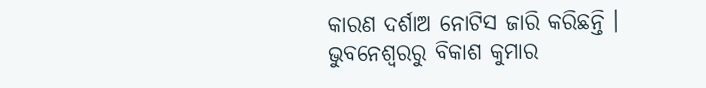କାରଣ ଦର୍ଶାଅ ନୋଟିସ ଜାରି କରିଛନ୍ତି ।
ଭୁବନେଶ୍ବରରୁ ବିକାଶ କୁମାର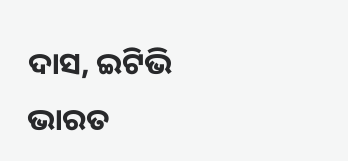ଦାସ, ଇଟିଭି ଭାରତ